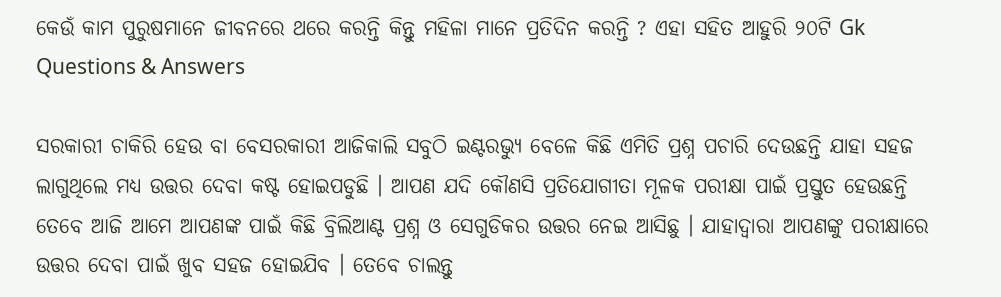କେଉଁ କାମ ପୁରୁଷମାନେ ଜୀବନରେ ଥରେ କରନ୍ତି କିନ୍ତୁ ମହିଳା ମାନେ ପ୍ରତିଦିନ କରନ୍ତି ? ଏହା ସହିତ ଆହୁରି ୨୦ଟି Gk Questions & Answers

ସରକାରୀ ଚାକିରି ହେଉ ବା ବେସରକାରୀ ଆଜିକାଲି ସବୁଠି ଇଣ୍ଟରଭ୍ୟୁ ବେଳେ କିଛି ଏମିତି ପ୍ରଶ୍ନ ପଚାରି ଦେଉଛନ୍ତି ଯାହା ସହଜ ଲାଗୁଥିଲେ ମଧ୍ୟ ଉତ୍ତର ଦେବା କଷ୍ଟ ହୋଇପଡୁଛି । ଆପଣ ଯଦି କୌଣସି ପ୍ରତିଯୋଗୀତା ମୂଳକ ପରୀକ୍ଷା ପାଇଁ ପ୍ରସ୍ତୁତ ହେଉଛନ୍ତି ତେବେ ଆଜି ଆମେ ଆପଣଙ୍କ ପାଇଁ କିଛି ବ୍ରିଲିଆଣ୍ଟ ପ୍ରଶ୍ନ ଓ ସେଗୁଡିକର ଉତ୍ତର ନେଇ ଆସିଛୁ । ଯାହାଦ୍ଵାରା ଆପଣଙ୍କୁ ପରୀକ୍ଷାରେ ଉତ୍ତର ଦେବା ପାଇଁ ଖୁବ ସହଜ ହୋଇଯିବ । ତେବେ ଚାଲନ୍ତୁ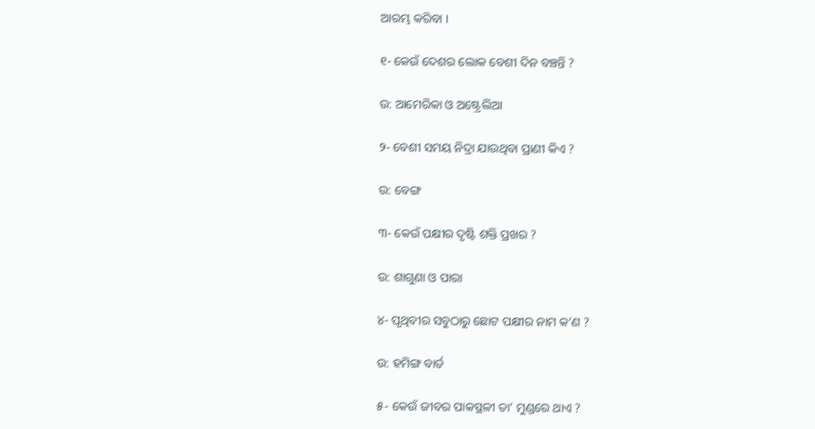ଆରମ୍ଭ କରିବା ।

୧- କେଉଁ ଦେଶର ଲୋକ ବେଶୀ ଦିନ ବଞ୍ଚନ୍ତି ?

ଉ: ଆମେରିକା ଓ ଅଷ୍ଟ୍ରେଲିଆ

୨- ବେଶୀ ସମୟ ନିଦ୍ରା ଯାଉଥିବା ପ୍ରାଣୀ କିଏ ?

ଉ: ବେଙ୍ଗ

୩- କେଉଁ ପକ୍ଷୀର ଦୃଷ୍ଟି ଶକ୍ତି ପ୍ରଖର ?

ଉ: ଶାଗୁଣା ଓ ପାରା

୪- ପୃଥିବୀର ସବୁଠାରୁ ଛୋଟ ପକ୍ଷୀର ନାମ କ’ଣ ?

ଉ: ହମିଙ୍ଗ ବାର୍ଡ

୫- କେଉଁ ଜୀବର ପାକସ୍ଥଳୀ ତା’ ମୁଣ୍ଡରେ ଥାଏ ?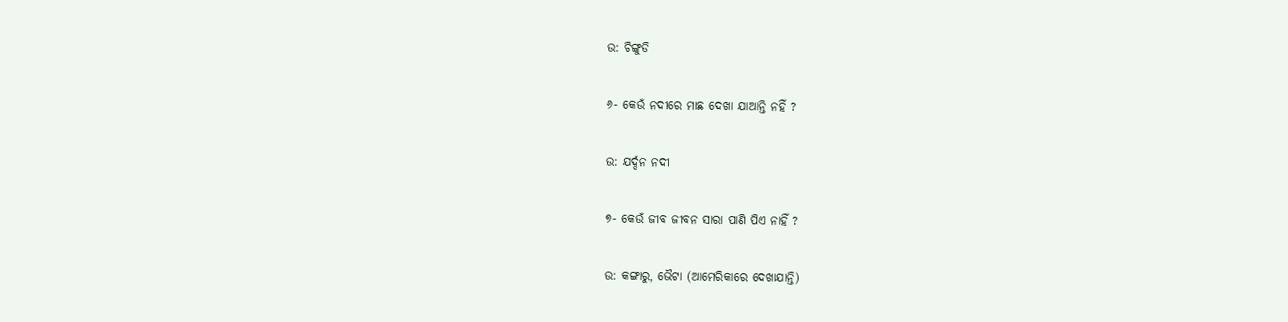ଉ: ଚିଙ୍ଗୁଡି

୬- କେଉଁ ନଦୀରେ ମାଛ ଦେଖା ଯାଆନ୍ତି ନହିଁ ?

ଉ: ଯର୍ଦ୍ଦନ ନଦୀ

୭- କେଉଁ ଜୀବ ଜୀବନ ସାରା ପାଣି ପିଏ ନାହିଁ ?

ଉ: କଙ୍ଗାରୁ, ଭୈଟା (ଆମେରିକାରେ ଦେଖାଯାନ୍ତି)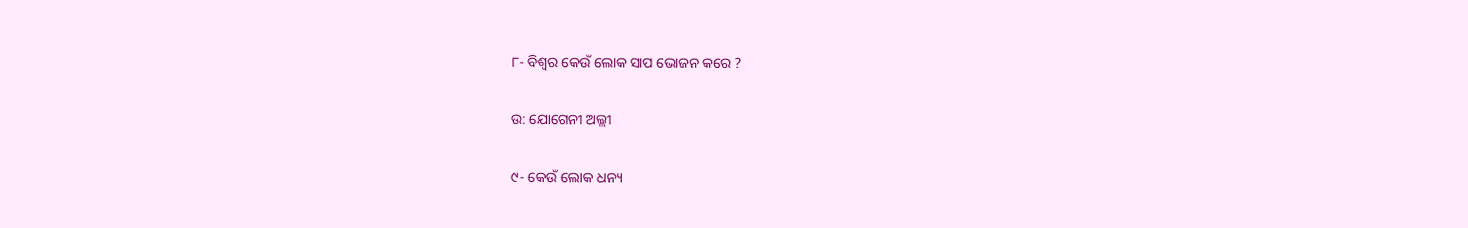୮- ବିଶ୍ଵର କେଉଁ ଲୋକ ସାପ ଭୋଜନ କରେ ?

ଉ: ଯୋଗେନୀ ଅଲ୍ଲୀ

୯- କେଉଁ ଲୋକ ଧନ୍ୟ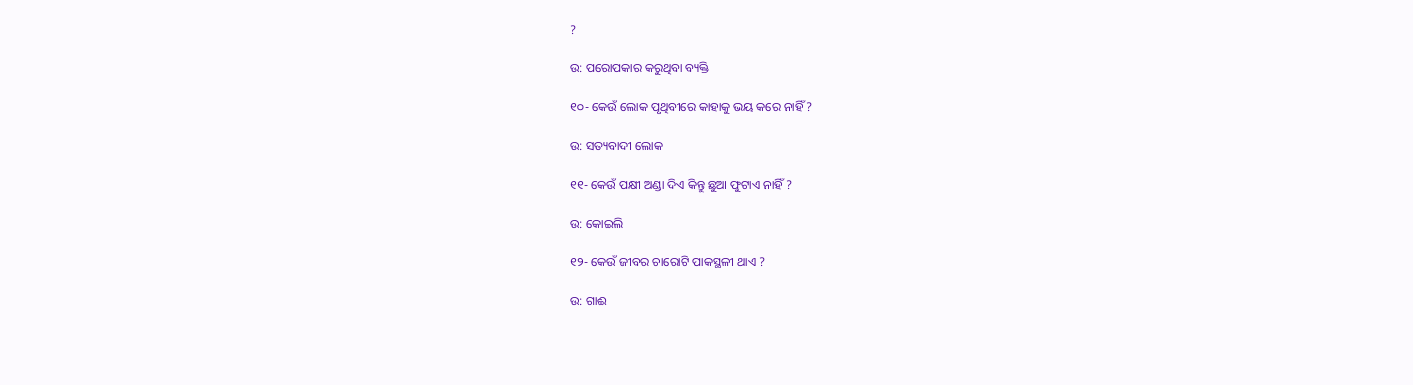?

ଉ: ପରୋପକାର କରୁଥିବା ବ୍ୟକ୍ତି

୧୦- କେଉଁ ଲୋକ ପୃଥିବୀରେ କାହାକୁ ଭୟ କରେ ନାହିଁ ?

ଉ: ସତ୍ୟବାଦୀ ଲୋକ

୧୧- କେଉଁ ପକ୍ଷୀ ଅଣ୍ଡା ଦିଏ କିନ୍ତୁ ଛୁଆ ଫୁଟାଏ ନାହିଁ ?

ଉ: କୋଇଲି

୧୨- କେଉଁ ଜୀବର ଚାରୋଟି ପାକସ୍ଥଳୀ ଥାଏ ?

ଉ: ଗାଈ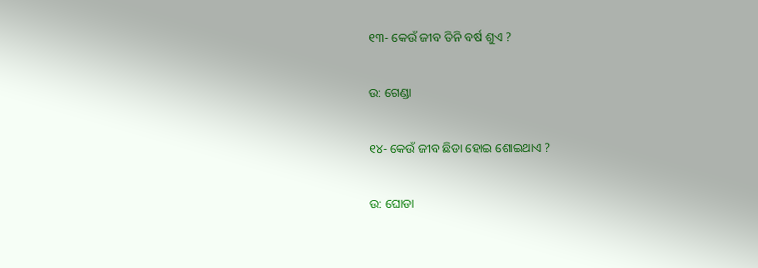୧୩- କେଉଁ ଜୀବ ତିନି ବର୍ଷ ଶୁଏ ?

ଉ: ଗେଣ୍ଡା

୧୪- କେଉଁ ଜୀବ ଛିଡା ହୋଇ ଶୋଇଥାଏ ?

ଉ: ଘୋଡା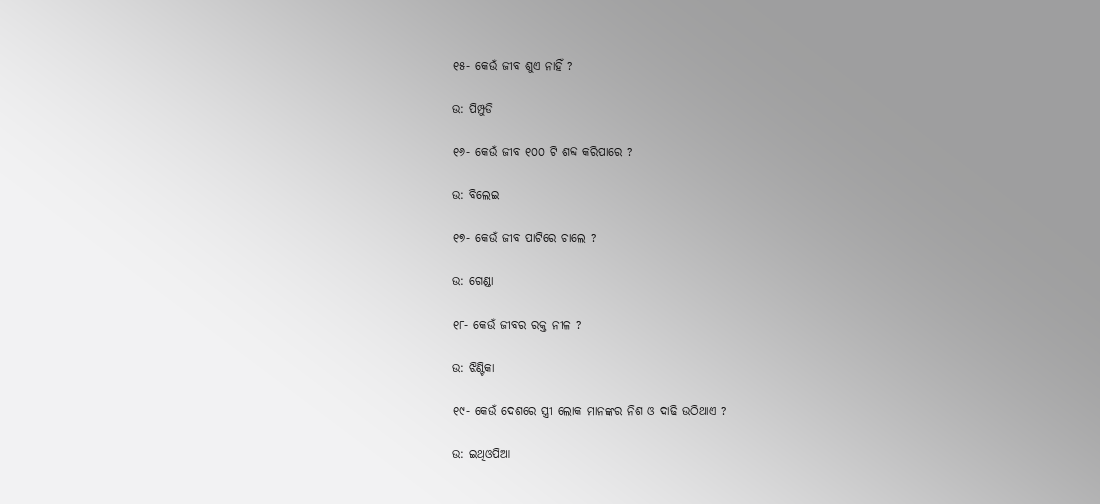୧୫- କେଉଁ ଜୀବ ଶୁଏ ନାହିଁ ?

ଉ: ପିମ୍ପୁଡି

୧୬- କେଉଁ ଜୀବ ୧୦୦ ଟି ଶବ୍ଦ କରିପାରେ ?

ଉ: ବିଲେଇ

୧୭- କେଉଁ ଜୀବ ପାଟିରେ ଚାଲେ ?

ଉ: ଗେଣ୍ଡା

୧୮- କେଉଁ ଜୀବର ରକ୍ତ ନୀଳ ?

ଉ: ଝିଣ୍ଟିକା

୧୯- କେଉଁ ଦେଶରେ ସ୍ତ୍ରୀ ଲୋକ ମାନଙ୍କର ନିଶ ଓ ଦାଢି ଉଠିଥାଏ ?

ଉ: ଇଥିଓପିଆ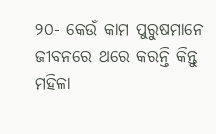୨୦- କେଉଁ କାମ ପୁରୁଷମାନେ ଜୀବନରେ ଥରେ କରନ୍ତି କିନ୍ତୁ ମହିଳା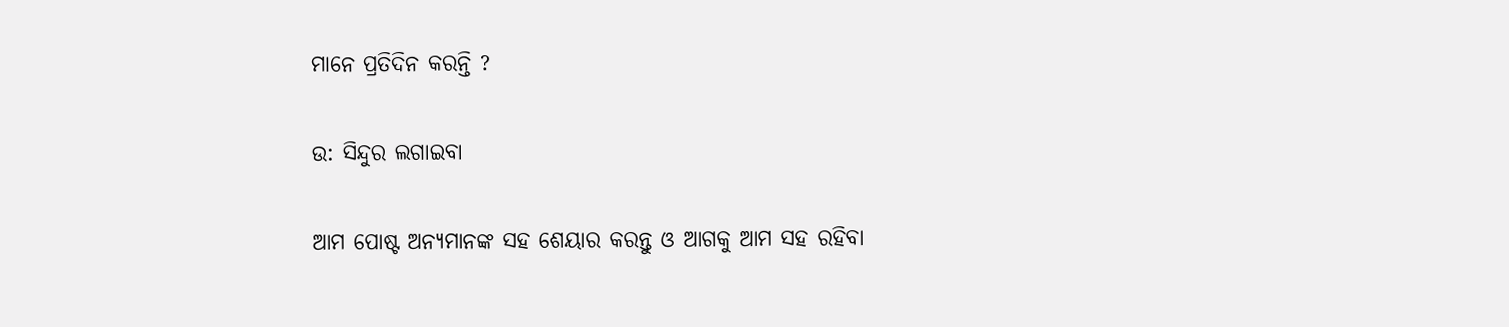ମାନେ ପ୍ରତିଦିନ କରନ୍ତି ?

ଉ: ସିନ୍ଦୁର ଲଗାଇବା

ଆମ ପୋଷ୍ଟ ଅନ୍ୟମାନଙ୍କ ସହ ଶେୟାର କରନ୍ତୁ ଓ ଆଗକୁ ଆମ ସହ ରହିବା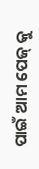ପାଇଁ ଆମ ପେଜ୍ କୁ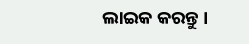ଲାଇକ କରନ୍ତୁ ।